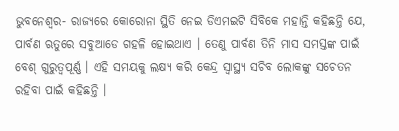ଭୁବନେଶ୍ୱର- ରାଜ୍ୟରେ କୋରୋନା ସ୍ଥିତି ନେଇ ଡିଏମଇଟି ସିବିକେ ମହାନ୍ତି କହିଛନ୍ତି ଯେ, ପାର୍ବଣ ଋତୁରେ ସବୁଆଡେ ଗହଳି ହୋଇଥାଏ । ତେଣୁ ପାର୍ବଣ ତିନି ମାସ ସମସ୍ତଙ୍କ ପାଇଁ ବେଶ୍ ଗୁରୁତ୍ୱପୂର୍ଣ୍ଣ । ଏହି ସମୟକୁ ଲକ୍ଷ୍ୟ କରି କେନ୍ଦ୍ର ସ୍ୱାସ୍ଥ୍ୟ ସଚିବ ଲୋକଙ୍କୁ ସଚେତନ ରହିବା ପାଇଁ କହିଛନ୍ତି ।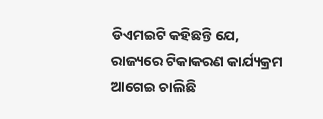ଡିଏମଇଟି କହିଛନ୍ତି ଯେ, ରାଜ୍ୟରେ ଟିକାକରଣ କାର୍ଯ୍ୟକ୍ରମ ଆଗେଇ ଚାଲିଛି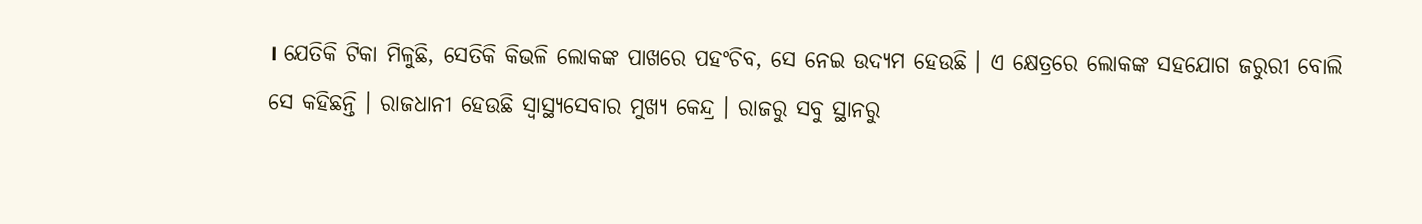। ଯେତିକି ଟିକା ମିଳୁଛି, ସେତିକି କିଭଳି ଲୋକଙ୍କ ପାଖରେ ପହଂଚିବ, ସେ ନେଇ ଉଦ୍ୟମ ହେଉଛି । ଏ କ୍ଷେତ୍ରରେ ଲୋକଙ୍କ ସହଯୋଗ ଜରୁରୀ ବୋଲି ସେ କହିଛନ୍ତି । ରାଜଧାନୀ ହେଉଛି ସ୍ୱାସ୍ଥ୍ୟସେବାର ମୁଖ୍ୟ କେନ୍ଦ୍ର । ରାଜରୁ ସବୁ ସ୍ଥାନରୁ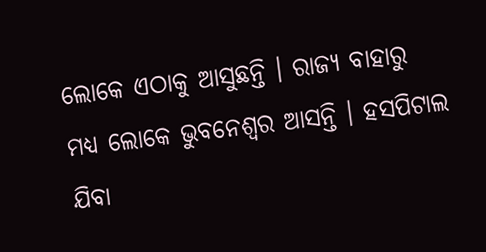ଲୋକେ ଏଠାକୁ ଆସୁଛନ୍ତି । ରାଜ୍ୟ ବାହାରୁ ମଧ୍ୟ ଲୋକେ ଭୁବନେଶ୍ୱର ଆସନ୍ତି । ହସପିଟାଲ ଯିବା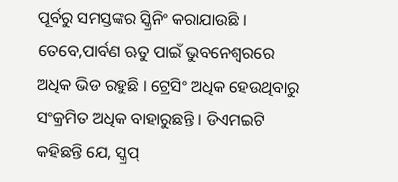ପୂର୍ବରୁ ସମସ୍ତଙ୍କର ସ୍କ୍ରିନିଂ କରାଯାଉଛି । ତେବେ,ପାର୍ବଣ ଋତୁ ପାଇଁ ଭୁବନେଶ୍ୱରରେ ଅଧିକ ଭିଡ ରହୁଛି । ଟ୍ରେସିଂ ଅଧିକ ହେଉଥିବାରୁ ସଂକ୍ରମିତ ଅଧିକ ବାହାରୁଛନ୍ତି । ଡିଏମଇଟି କହିଛନ୍ତି ଯେ, ସ୍କ୍ରପ୍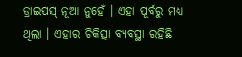ଡ୍ରାଇପସ୍ ନୂଆ ନୁହେଁ । ଏହା ପୂର୍ବରୁ ମଧ୍ୟ ଥିଲା । ଏହାର ଚିକିତ୍ସା ବ୍ୟବସ୍ଥା ରହିଛି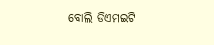ବୋଲି ଡିଏମଇଟି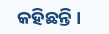କହିଛନ୍ତି ।